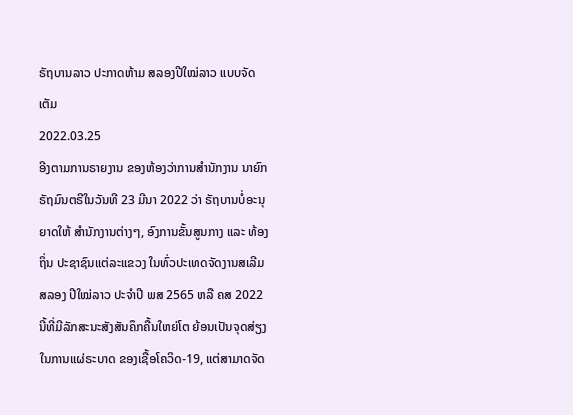ຣັຖບານລາວ ປະກາດຫ້າມ ສລອງປີໃໝ່ລາວ ແບບຈັດເຕັມ
2022.03.25
ອີງຕາມການຣາຍງານ ຂອງຫ້ອງວ່າການສຳນັກງານ ນາຍົກຣັຖມົນຕຣີໃນວັນທີ 23 ມີນາ 2022 ວ່າ ຣັຖບານບໍ່ອະນຸຍາດໃຫ້ ສຳນັກງານຕ່າງໆ, ອົງການຂັ້ນສູນກາງ ແລະ ທ້ອງຖິ່ນ ປະຊາຊົນແຕ່ລະແຂວງ ໃນທົ່ວປະເທດຈັດງານສເລີມສລອງ ປີໃໝ່ລາວ ປະຈຳປີ ພສ 2565 ຫລື ຄສ 2022 ນີ້ທີ່ມີລັກສະນະສັງສັນຄຶກຄື້ນໃຫຍ່ໂຕ ຍ້ອນເປັນຈຸດສ່ຽງໃນການແຜ່ຣະບາດ ຂອງເຊື້ອໂຄວິດ-19, ແຕ່ສາມາດຈັດ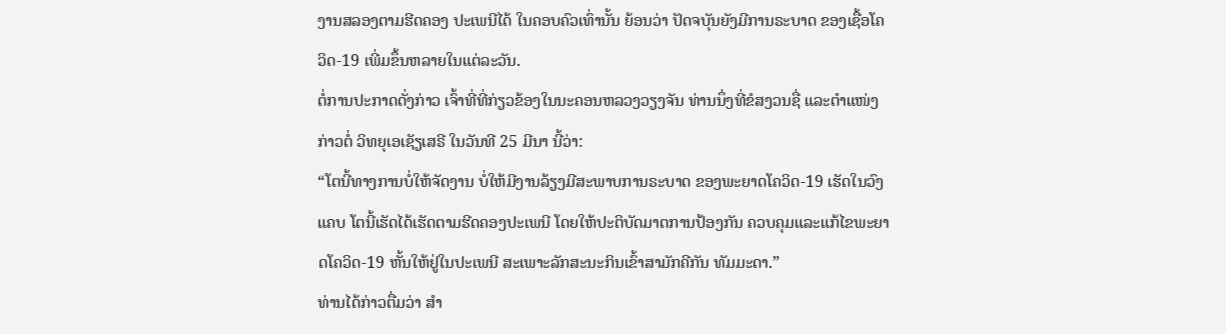ງານສລອງຕາມຮີດຄອງ ປະເພນີໄດ້ ໃນຄອບຄົວເທົ່ານັ້ນ ຍ້ອນວ່າ ປັດຈບຸັນຍັງມີການຣະບາດ ຂອງເຊື້ອໂຄວິດ-19 ເພີ່ມຂຶ້ນຫລາຍໃນແຕ່ລະວັນ.
ຕໍ່ການປະກາດດັ່ງກ່າວ ເຈົ້າທີ່ທີ່ກ່ຽວຂ້ອງໃນນະຄອນຫລວງວຽງຈັນ ທ່ານນຶ່ງທີ່ຂໍສງວນຊື່ ແລະຕຳແໜ່ງກ່າວຕໍ່ ວິທຍຸເອເຊັຽເສຣີ ໃນວັນທີ 25 ມີນາ ນີ້ວ່າ:
“ໂຕນີ້ທາງການບໍ່ໃຫ້ຈັດງານ ບໍ່ໃຫ້ມີງານລ້ຽງມີສະພາບການຣະບາດ ຂອງພະຍາດໂຄວິດ-19 ເຮັດໃນວົງແຄບ ໂຕນີ້ເຮັດໄດ້ເຮັດຕາມຮີດຄອງປະເພນີ ໂດຍໃຫ້ປະຕິບັດມາຕການປ້ອງກັນ ຄວບຄຸມແລະແກ້ໄຂພະຍາດໂຄວິດ-19 ຫັ້ນໃຫ້ຢູ່ໃນປະເພນີ ສະເພາະລັກສະນະກິນເຂົ້າສາມັກຄີກັນ ທັມມະດາ.”
ທ່ານໄດ້ກ່າວຕື່ມວ່າ ສຳ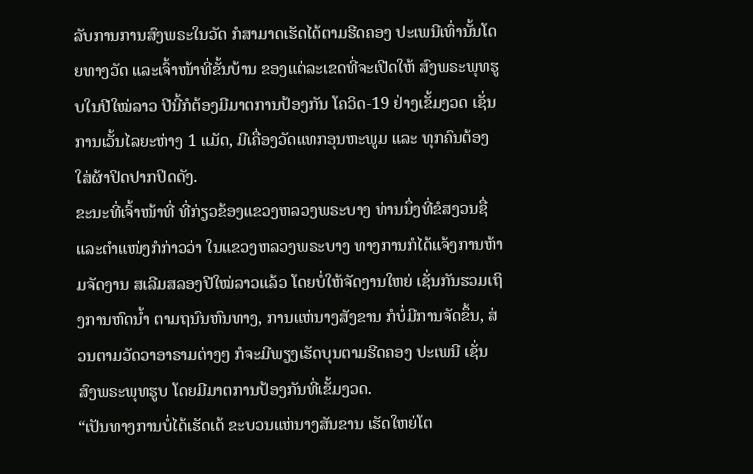ລັບການການສົງພຣະໃນວັດ ກໍສາມາດເຮັດໄດ້ຕາມຮີດຄອງ ປະເພນີເທົ່ານັ້ນໂດຍທາງວັດ ແລະເຈົ້າໜ້າທີ່ຂັ້ນບ້ານ ຂອງແຕ່ລະເຂດທີ່ຈະເປີດໃຫ້ ສົງພຣະພຸທຮູບໃນປີໃໝ່ລາວ ປີນີ້ກໍຕ້ອງມີມາຕການປ້ອງກັນ ໂຄວິດ-19 ຢ່າງເຂັ້ມງວດ ເຊັ່ນການເວັ້ນໄລຍະຫ່າງ 1 ແມັດ, ມີເຄື່ອງວັດແທກອຸນຫະພູມ ແລະ ທຸກຄົນຕ້ອງໃສ່ຜ້າປິດປາກປິດດັງ.
ຂະນະທີ່ເຈົ້າໜ້າທີ່ ທີ່ກ່ຽວຂ້ອງແຂວງຫລວງພຣະບາງ ທ່ານນຶ່ງທີ່ຂໍສງວນຊື່ ແລະຕຳແໜ່ງກໍກ່າວວ່າ ໃນແຂວງຫລວງພຣະບາງ ທາງການກໍໄດ້ແຈ້ງການຫ້າມຈັດງານ ສເລີມສລອງປີໃໝ່ລາວແລ້ວ ໂດຍບໍ່ໃຫ້ຈັດງານໃຫຍ່ ເຊັ່ນກັນຮວມເຖິງການຫົດນໍ້າ ຕາມຖນົນຫົນທາງ, ການແຫ່ນາງສັງຂານ ກໍບໍ່ມີການຈັດຂຶ້ນ, ສ່ວນຕາມວັດວາອາຣາມຕ່າງໆ ກໍຈະມີພຽງເຮັດບຸນຕາມຮີດຄອງ ປະເພນີ ເຊັ່ນສົງພຣະພຸທຮູບ ໂດຍມີມາຕການປ້ອງກັນທີ່ເຂັ້ມງວດ.
“ເປັນທາງການບໍ່ໄດ້ເຮັດເດ້ ຂະບວນແຫ່ນາງສັນຂານ ເຮັດໃຫຍ່ໂຕ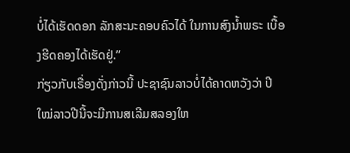ບໍ່ໄດ້ເຮັດດອກ ລັກສະນະຄອບຄົວໄດ້ ໃນການສົງນໍ້າພຣະ ເບື້ອງຮີດຄອງໄດ້ເຮັດຢູ່.”
ກ່ຽວກັບເຣື່ອງດັ່ງກ່າວນີ້ ປະຊາຊົນລາວບໍ່ໄດ້ຄາດຫວັງວ່າ ປີໃໝ່ລາວປີນີ້ຈະມີການສເລີມສລອງໃຫ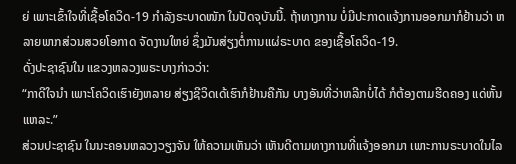ຍ່ ເພາະເຂົ້າໃຈທີ່ເຊື້ອໂຄວິດ-19 ກຳລັງຣະບາດໜັກ ໃນປັດຈຸບັນນີ້. ຖ້າທາງການ ບໍ່ມີປະກາດແຈ້ງການອອກມາກໍຢ້ານວ່າ ຫລາຍພາກສ່ວນສວຍໂອກາດ ຈັດງານໃຫຍ່ ຊຶ່ງມັນສ່ຽງຕໍ່ການແຜ່ຣະບາດ ຂອງເຊື້ອໂຄວິດ-19.
ດັ່ງປະຊາຊົນໃນ ແຂວງຫລວງພຣະບາງກ່າວວ່າ:
“ກາດີໃຈນຳ ເພາະໂຄວິດເຮົາຍັງຫລາຍ ສ່ຽງຊີວິດເດ້ເຮົາກໍຢ້ານຄືກັນ ບາງອັນທີ່ວ່າຫລີກບໍ່ໄດ້ ກໍຕ້ອງຕາມຮີດຄອງ ແດ່ຫັ້ນແຫລະ.”
ສ່ວນປະຊາຊົນ ໃນນະຄອນຫລວງວຽງຈັນ ໃຫ້ຄວາມເຫັນວ່າ ເຫັນດີຕາມທາງການທີ່ແຈ້ງອອກມາ ເພາະການຣະບາດໃນໄລ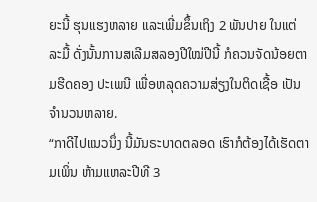ຍະນີ້ ຮຸນແຮງຫລາຍ ແລະເພີ່ມຂຶ້ນເຖິງ 2 ພັນປາຍ ໃນແຕ່ລະມື້ ດັ່ງນັ້ນການສເລີມສລອງປີໃໝ່ປີນີ້ ກໍຄວນຈັດນ້ອຍຕາມຮີດຄອງ ປະເພນີ ເພື່ອຫລຸດຄວາມສ່ຽງໃນຕິດເຊື້ອ ເປັນຈຳນວນຫລາຍ.
“ກາດີໄປແນວນຶ່ງ ນີ້ມັນຣະບາດຕລອດ ເຮົາກໍຕ້ອງໄດ້ເຮັດຕາມເພິ່ນ ຫ້າມແຫລະປີທີ 3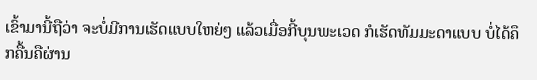ເຂົ້າມານີ້ຖືວ່າ ຈະບໍ່ມີການເຮັດແບບໃຫຍ່ໆ ແລ້ວເມື່ອກີ້ບຸນພະເວດ ກໍເຮັດທັມມະດາແບບ ບໍ່ໄດ້ຄຶກຄື້ນຄືຜ່ານ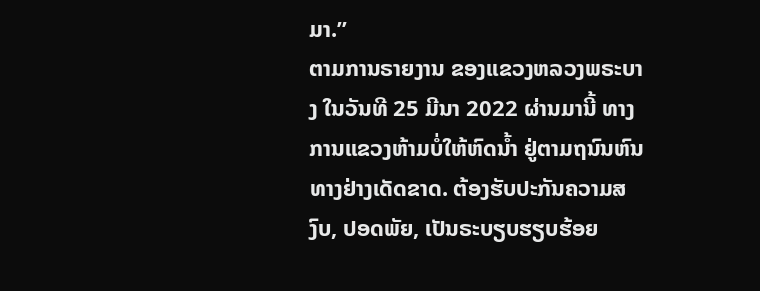ມາ.”
ຕາມການຣາຍງານ ຂອງແຂວງຫລວງພຣະບາງ ໃນວັນທີ 25 ມີນາ 2022 ຜ່ານມານີ້ ທາງການແຂວງຫ້າມບໍ່ໃຫ້ຫົດນໍ້າ ຢູ່ຕາມຖນົນຫົນທາງຢ່າງເດັດຂາດ. ຕ້ອງຮັບປະກັນຄວາມສງົບ, ປອດພັຍ, ເປັນຣະບຽບຮຽບຮ້ອຍ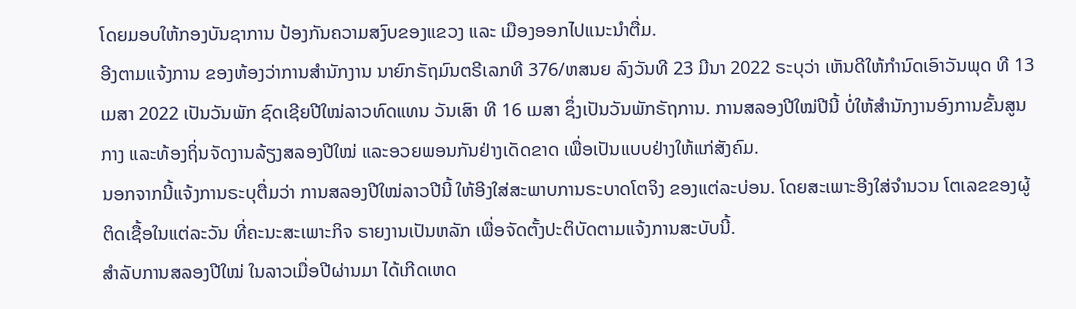ໂດຍມອບໃຫ້ກອງບັນຊາການ ປ້ອງກັນຄວາມສງົບຂອງແຂວງ ແລະ ເມືອງອອກໄປແນະນຳຕື່ມ.
ອີງຕາມແຈ້ງການ ຂອງຫ້ອງວ່າການສຳນັກງານ ນາຍົກຣັຖມົນຕຣີເລກທີ 376/ຫສນຍ ລົງວັນທີ 23 ມີນາ 2022 ຣະບຸວ່າ ເຫັນດີໃຫ້ກຳນົດເອົາວັນພຸດ ທີ 13 ເມສາ 2022 ເປັນວັນພັກ ຊົດເຊີຍປີໃໝ່ລາວທົດແທນ ວັນເສົາ ທີ 16 ເມສາ ຊຶ່ງເປັນວັນພັກຣັຖການ. ການສລອງປີໃໝ່ປີນີ້ ບໍ່ໃຫ້ສຳນັກງານອົງການຂັ້ນສູນກາງ ແລະທ້ອງຖິ່ນຈັດງານລ້ຽງສລອງປີໃໝ່ ແລະອວຍພອນກັນຢ່າງເດັດຂາດ ເພື່ອເປັນແບບຢ່າງໃຫ້ແກ່ສັງຄົມ.
ນອກຈາກນີ້ແຈ້ງການຣະບຸຕື່ມວ່າ ການສລອງປີໃໝ່ລາວປີນີ້ ໃຫ້ອີງໃສ່ສະພາບການຣະບາດໂຕຈິງ ຂອງແຕ່ລະບ່ອນ. ໂດຍສະເພາະອີງໃສ່ຈຳນວນ ໂຕເລຂຂອງຜູ້ຕິດເຊື້ອໃນແຕ່ລະວັນ ທີ່ຄະນະສະເພາະກິຈ ຣາຍງານເປັນຫລັກ ເພື່ອຈັດຕັ້ງປະຕິບັດຕາມແຈ້ງການສະບັບນີ້.
ສຳລັບການສລອງປີໃໝ່ ໃນລາວເມື່ອປີຜ່ານມາ ໄດ້ເກີດເຫດ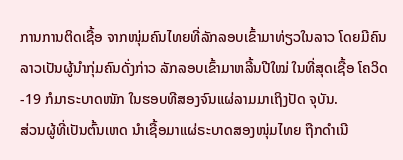ການການຕິດເຊື້ອ ຈາກໜຸ່ມຄົນໄທຍທີ່ລັກລອບເຂົ້າມາທ່ຽວໃນລາວ ໂດຍມີຄົນລາວເປັນຜູ້ນຳກຸ່ມຄົນດັ່ງກ່າວ ລັກລອບເຂົ້າມາຫລີ້ນປີໃໝ່ ໃນທີ່ສຸດເຊື້ອ ໂຄວິດ-19 ກໍມາຣະບາດໜັກ ໃນຮອບທີສອງຈົນແຜ່ລາມມາເຖິງປັດ ຈຸບັນ.
ສ່ວນຜູ້ທີ່ເປັນຕົ້ນເຫດ ນຳເຊື້ອມາແຜ່ຣະບາດສອງໜຸ່ມໄທຍ ຖືກດຳເນີ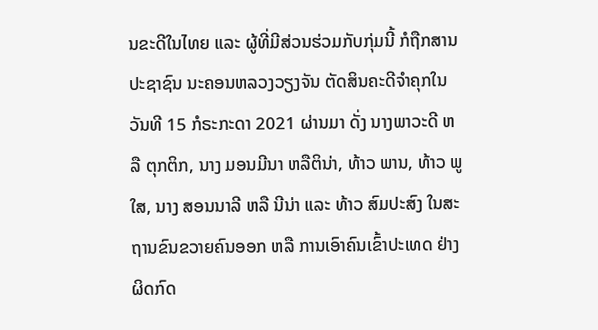ນຂະດີໃນໄທຍ ແລະ ຜູ້ທີ່ມີສ່ວນຮ່ວມກັບກຸ່ມນີ້ ກໍຖືກສານປະຊາຊົນ ນະຄອນຫລວງວຽງຈັນ ຕັດສິນຄະດີຈຳຄຸກໃນວັນທີ 15 ກໍຣະກະດາ 2021 ຜ່ານມາ ດັ່ງ ນາງພາວະດີ ຫລື ຕຸກຕິກ, ນາງ ມອນມີນາ ຫລືຕິນ່າ, ທ້າວ ພານ, ທ້າວ ພູໃສ, ນາງ ສອນນາລີ ຫລື ນີນ່າ ແລະ ທ້າວ ສົມປະສົງ ໃນສະຖານຂົນຂວາຍຄົນອອກ ຫລື ການເອົາຄົນເຂົ້າປະເທດ ຢ່າງຜິດກົດ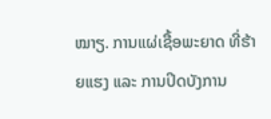ໝາຽ. ການແຜ່ເຊື້ອພະຍາດ ທີ່ຮ້າຍແຮງ ແລະ ການປິດບັງການ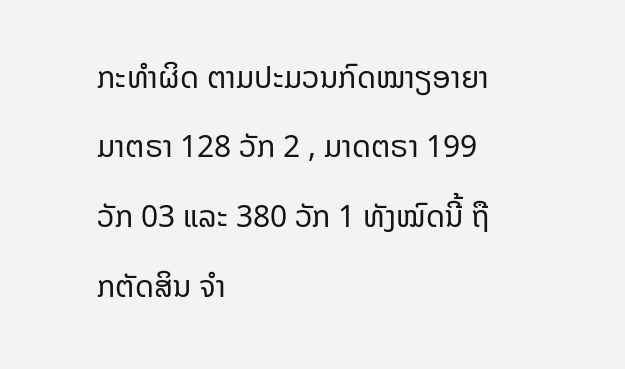ກະທຳຜິດ ຕາມປະມວນກົດໝາຽອາຍາ ມາຕຣາ 128 ວັກ 2 , ມາດຕຣາ 199 ວັກ 03 ແລະ 380 ວັກ 1 ທັງໝົດນີ້ ຖືກຕັດສິນ ຈຳ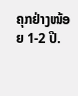ຄຸກຢ່າງໜ້ອຍ 1-2 ປີ.